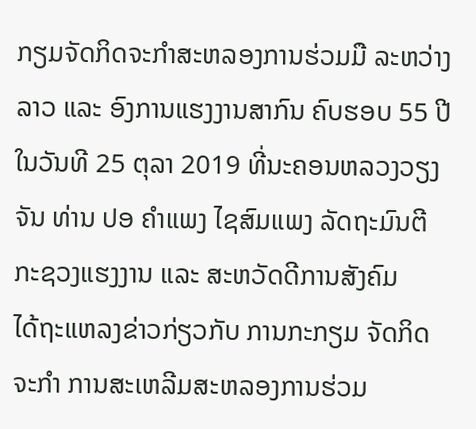ກຽມຈັດກິດຈະກຳສະຫລອງການຮ່ວມມື ລະຫວ່າງ ລາວ ແລະ ອົງການແຮງງານສາກົນ ຄົບຮອບ 55 ປີ
ໃນວັນທີ 25 ຕຸລາ 2019 ທີ່ນະຄອນຫລວງວຽງຈັນ ທ່ານ ປອ ຄຳແພງ ໄຊສົມແພງ ລັດຖະມົນຕີ ກະຊວງແຮງງານ ແລະ ສະຫວັດດີການສັງຄົມ
ໄດ້ຖະແຫລງຂ່າວກ່ຽວກັບ ການກະກຽມ ຈັດກິດຈະກຳ ການສະເຫລີມສະຫລອງການຮ່ວມ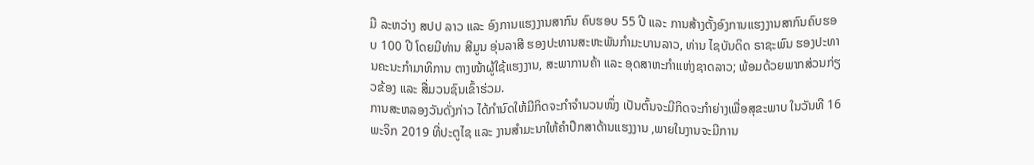ມື ລະຫວ່າງ ສປປ ລາວ ແລະ ອົງການແຮງງານສາກົນ ຄົບຮອບ 55 ປີ ແລະ ການສ້າງຕັ້ງອົງການແຮງງານສາກົນຄົບຮອບ 100 ປີ ໂດຍມີທ່ານ ສີມູນ ອຸ່ນລາສີ ຮອງປະທານສະຫະພັນກຳມະບານລາວ, ທ່ານ ໄຊບັນດິດ ຣາຊະພົນ ຮອງປະທານຄະນະກຳມາທິການ ຕາງໜ້າຜູ້ໃຊ້ແຮງງານ, ສະພາການຄ້າ ແລະ ອຸດສາຫະກຳແຫ່ງຊາດລາວ; ພ້ອມດ້ວຍພາກສ່ວນກ່ຽວຂ້ອງ ແລະ ສື່ມວນຊົນເຂົ້າຮ່ວມ.
ການສະຫລອງວັນດັ່ງກ່າວ ໄດ້ກຳນົດໃຫ້ມີກິດຈະກຳຈຳນວນໜຶ່ງ ເປັນຕົ້ນຈະມີກິດຈະກຳຍ່າງເພື່ອສຸຂະພາບ ໃນວັນທີ 16 ພະຈິກ 2019 ທີ່ປະຕູໄຊ ແລະ ງານສຳມະນາໃຫ້ຄຳປຶກສາດ້ານແຮງງານ ,ພາຍໃນງານຈະມີການ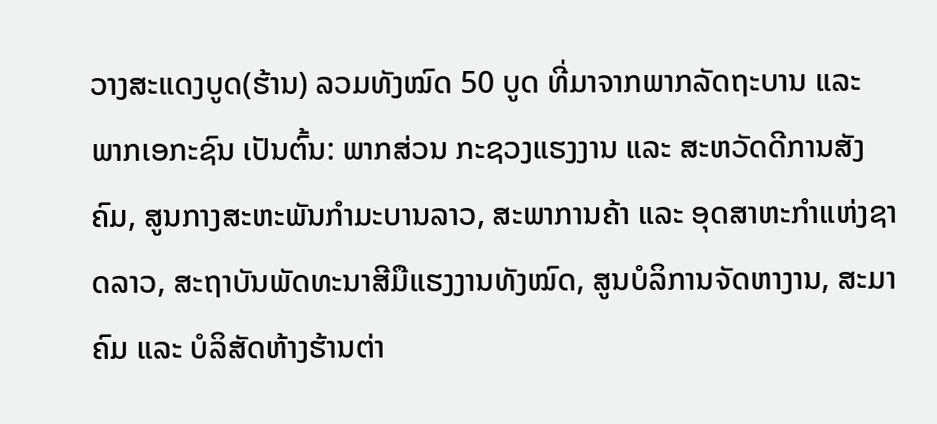ວາງສະແດງບູດ(ຮ້ານ) ລວມທັງໝົດ 50 ບູດ ທີ່ມາຈາກພາກລັດຖະບານ ແລະ ພາກເອກະຊົນ ເປັນຕົ້ນ: ພາກສ່ວນ ກະຊວງແຮງງານ ແລະ ສະຫວັດດີການສັງຄົມ, ສູນກາງສະຫະພັນກໍາມະບານລາວ, ສະພາການຄ້າ ແລະ ອຸດສາຫະກໍາແຫ່ງຊາດລາວ, ສະຖາບັນພັດທະນາສີມືແຮງງານທັງໝົດ, ສູນບໍລິການຈັດຫາງານ, ສະມາຄົມ ແລະ ບໍລິສັດຫ້າງຮ້ານຕ່າ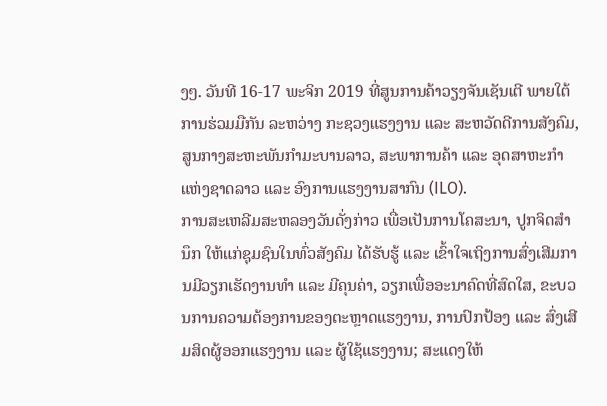ງໆ. ວັນທີ 16-17 ພະຈິກ 2019 ທີ່ສູນການຄ້າວຽງຈັນເຊັນເຕີ ພາຍໃຕ້ການຮ່ວມມືກັນ ລະຫວ່າງ ກະຊວງແຮງງານ ແລະ ສະຫວັດດີການສັງຄົມ, ສູນກາງສະຫະພັນກໍາມະບານລາວ, ສະພາການຄ້າ ແລະ ອຸດສາຫະກໍາແຫ່ງຊາດລາວ ແລະ ອົງການແຮງງານສາກົນ (ILO).
ການສະເຫລີມສະຫລອງວັນດັ່ງກ່າວ ເພື່ອເປັນການໂຄສະນາ, ປູກຈິດສໍານຶກ ໃຫ້ແກ່ຊຸມຊົນໃນທົ່ວສັງຄົມ ໄດ້ຮັບຮູ້ ແລະ ເຂົ້າໃຈເຖິງການສົ່ງເສີມການມີວຽກເຮັດງານທໍາ ແລະ ມີຄຸນຄ່າ, ວຽກເພື່ອອະນາຄົດທີ່ສົດໃສ, ຂະບວນການຄວາມຕ້ອງການຂອງຕະຫຼາດແຮງງານ, ການປົກປ້ອງ ແລະ ສົ່ງເສີມສິດຜູ້ອອກແຮງງານ ແລະ ຜູ້ໃຊ້ແຮງງານ; ສະແດງໃຫ້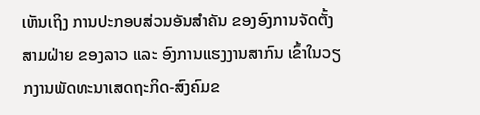ເຫັນເຖິງ ການປະກອບສ່ວນອັນສໍາຄັນ ຂອງອົງການຈັດຕັ້ງສາມຝ່າຍ ຂອງລາວ ແລະ ອົງການແຮງງານສາກົນ ເຂົ້າໃນວຽກງານພັດທະນາເສດຖະກິດ-ສົງຄົມຂ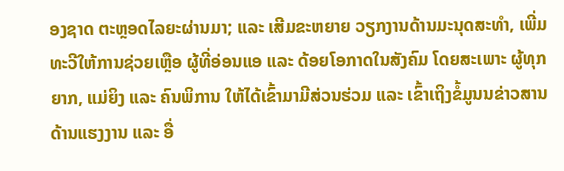ອງຊາດ ຕະຫຼອດໄລຍະຜ່ານມາ; ແລະ ເສີມຂະຫຍາຍ ວຽກງານດ້ານມະນຸດສະທໍາ, ເພີ່ມທະວີໃຫ້ການຊ່ວຍເຫຼືອ ຜູ້ທີ່ອ່ອນແອ ແລະ ດ້ອຍໂອກາດໃນສັງຄົມ ໂດຍສະເພາະ ຜູ້ທຸກຍາກ, ແມ່ຍິງ ແລະ ຄົນພິການ ໃຫ້ໄດ້ເຂົ້າມາມີສ່ວນຮ່ວມ ແລະ ເຂົ້າເຖິງຂໍ້ມູນນຂ່າວສານດ້ານແຮງງານ ແລະ ອື່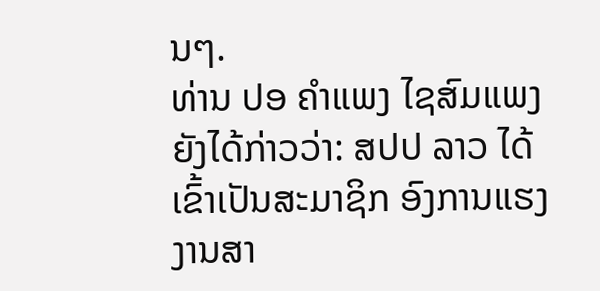ນໆ.
ທ່ານ ປອ ຄຳແພງ ໄຊສົມແພງ ຍັງໄດ້ກ່າວວ່າ: ສປປ ລາວ ໄດ້ເຂົ້າເປັນສະມາຊິກ ອົງການແຮງງານສາ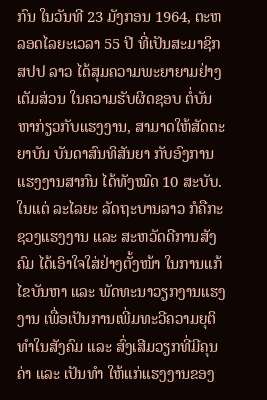ກົນ ໃນວັນທີ 23 ມັງກອນ 1964, ຕະຫລອດໄລຍະເວລາ 55 ປີ ທີ່ເປັນສະມາຊິກ ສປປ ລາວ ໄດ້ສຸມຄວາມພະຍາຍາມຢ່າງເຕັມສ່ວນ ໃນຄວາມຮັບຜິດຊອບ ຕໍ່ບັນຫາກ່ຽວກັບແຮງງານ, ສາມາດໃຫ້ສັດຕະຍາບັນ ບັນດາສົນທິສັນຍາ ກັບອົງການແຮງງານສາກົນ ໄດ້ທັງໝົດ 10 ສະບັບ. ໃນແຕ່ ລະໄລຍະ ລັດຖະບານລາວ ກໍຄືກະຊວງແຮງງານ ແລະ ສະຫວັດດີການສັງຄົມ ໄດ້ເອົາໃຈໃສ່ຢ່າງຕັ້ງໜ້າ ໃນການແກ້ໄຂບັນຫາ ແລະ ພັດທະນາວຽກງານແຮງງານ ເພື່ອເປັນການເພີ່ມທະວີຄວາມຍຸຕິທຳໃນສັງຄົມ ແລະ ສົ່ງເສີມວຽກທີ່ມີຄຸນຄ່າ ແລະ ເປັນທຳ ໃຫ້ແກ່ແຮງງານຂອງ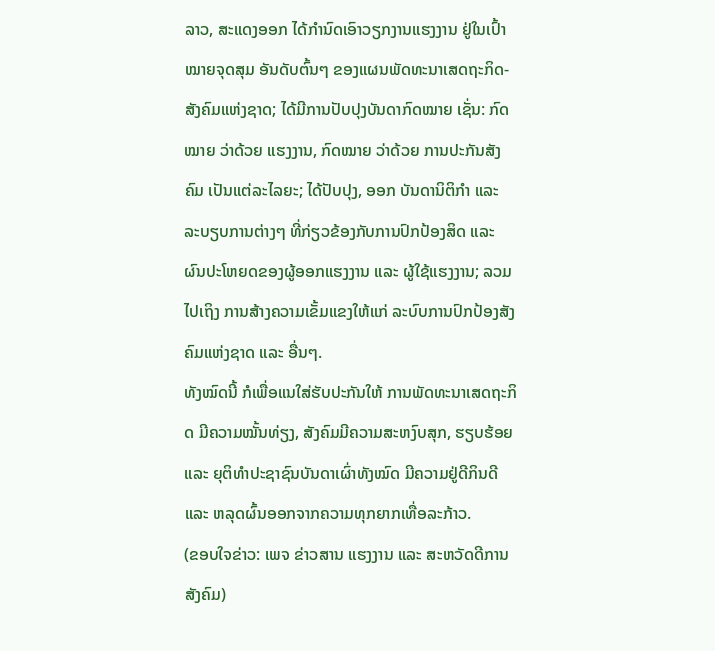ລາວ, ສະແດງອອກ ໄດ້ກຳນົດເອົາວຽກງານແຮງງານ ຢູ່ໃນເປົ້າໝາຍຈຸດສຸມ ອັນດັບຕົ້ນໆ ຂອງແຜນພັດທະນາເສດຖະກິດ-ສັງຄົມແຫ່ງຊາດ; ໄດ້ມີການປັບປຸງບັນດາກົດໝາຍ ເຊັ່ນ: ກົດໝາຍ ວ່າດ້ວຍ ແຮງງານ, ກົດໝາຍ ວ່າດ້ວຍ ການປະກັນສັງຄົມ ເປັນແຕ່ລະໄລຍະ; ໄດ້ປັບປຸງ, ອອກ ບັນດານິຕິກຳ ແລະ ລະບຽບການຕ່າງໆ ທີ່ກ່ຽວຂ້ອງກັບການປົກປ້ອງສິດ ແລະ ຜົນປະໂຫຍດຂອງຜູ້ອອກແຮງງານ ແລະ ຜູ້ໃຊ້ແຮງງານ; ລວມໄປເຖິງ ການສ້າງຄວາມເຂັ້ມແຂງໃຫ້ແກ່ ລະບົບການປົກປ້ອງສັງຄົມແຫ່ງຊາດ ແລະ ອື່ນໆ.
ທັງໝົດນີ້ ກໍເພື່ອແນໃສ່ຮັບປະກັນໃຫ້ ການພັດທະນາເສດຖະກິດ ມີຄວາມໝັ້ນທ່ຽງ, ສັງຄົມມີຄວາມສະຫງົບສຸກ, ຮຽບຮ້ອຍ ແລະ ຍຸຕິທຳປະຊາຊົນບັນດາເຜົ່າທັງໝົດ ມີຄວາມຢູ່ດີກິນດີ ແລະ ຫລຸດຜົ້ນອອກຈາກຄວາມທຸກຍາກເທື່ອລະກ້າວ.
(ຂອບໃຈຂ່າວ: ເພຈ ຂ່າວສານ ແຮງງານ ແລະ ສະຫວັດດີການສັງຄົມ)